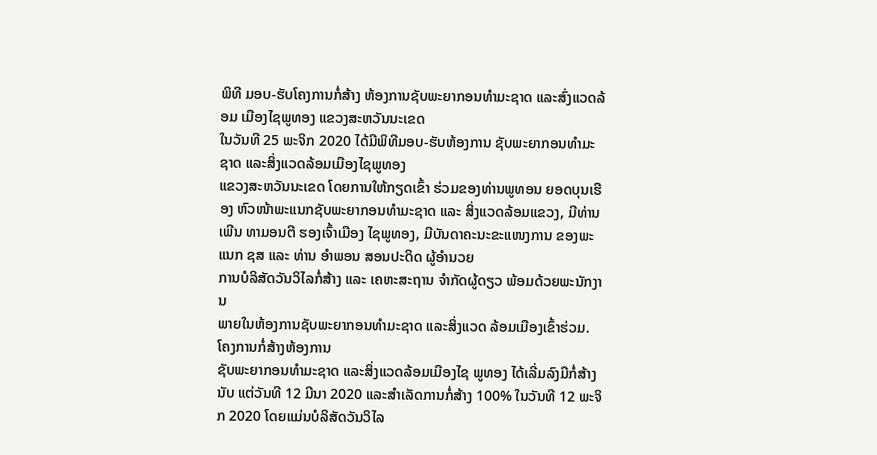ພິທີ ມອບ-ຮັບໂຄງການກໍ່ສ້າງ ຫ້ອງການຊັບພະຍາກອນທຳມະຊາດ ແລະສົ່ງແວດລ້ອມ ເມືອງໄຊພູທອງ ແຂວງສະຫວັນນະເຂດ
ໃນວັນທີ 25 ພະຈິກ 2020 ໄດ້ມີພິທີມອບ-ຮັບຫ້ອງການ ຊັບພະຍາກອນທຳມະຊາດ ແລະສິ່ງແວດລ້ອມເມືອງໄຊພູທອງ
ແຂວງສະຫວັນນະເຂດ ໂດຍການໃຫ້ກຽດເຂົ້າ ຮ່ວມຂອງທ່ານພູທອນ ຍອດບຸນເຮືອງ ຫົວໜ້າພະແນກຊັບພະຍາກອນທຳມະຊາດ ແລະ ສິ່ງແວດລ້ອມແຂວງ, ມີທ່ານ ເພີນ ທາມອນຕີ ຮອງເຈົ້າເມືອງ ໄຊພູທອງ, ມີບັນດາຄະນະຂະແໜງການ ຂອງພະແນກ ຊສ ແລະ ທ່ານ ອຳພອນ ສອນປະດິດ ຜູ້ອຳນວຍ
ການບໍລິສັດວັນວິໄລກໍ່ສ້າງ ແລະ ເຄຫະສະຖານ ຈຳກັດຜູ້ດຽວ ພ້ອມດ້ວຍພະນັກງານ
ພາຍໃນຫ້ອງການຊັບພະຍາກອນທຳມະຊາດ ແລະສິ່ງແວດ ລ້ອມເມືອງເຂົ້າຮ່ວມ.
ໂຄງການກໍ່ສ້າງຫ້ອງການ
ຊັບພະຍາກອນທຳມະຊາດ ແລະສິ່ງແວດລ້ອມເມືອງໄຊ ພູທອງ ໄດ້ເລີ່ມລົງມືກໍ່ສ້າງນັບ ແຕ່ວັນທີ 12 ມີນາ 2020 ແລະສຳເລັດການກໍ່ສ້າງ 100% ໃນວັນທີ 12 ພະຈິກ 2020 ໂດຍແມ່ນບໍລິສັດວັນວິໄລ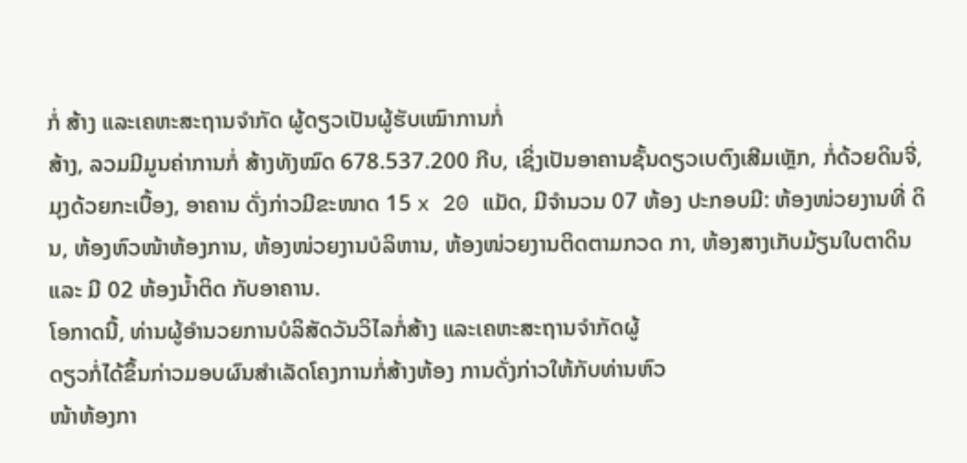ກໍ່ ສ້າງ ແລະເຄຫະສະຖານຈຳກັດ ຜູ້ດຽວເປັນຜູ້ຮັບເໝົາການກໍ່
ສ້າງ, ລວມມີມູນຄ່າການກໍ່ ສ້າງທັງໝົດ 678.537.200 ກີບ, ເຊິ່ງເປັນອາຄານຊັ້ນດຽວເບຕົງເສີມເຫຼັກ, ກໍ່ດ້ວຍດິນຈີ່, ມຸງດ້ວຍກະເບື້ອງ, ອາຄານ ດັ່ງກ່າວມີຂະໜາດ 15 x 20 ແມັດ, ມີຈຳນວນ 07 ຫ້ອງ ປະກອບມີ: ຫ້ອງໜ່ວຍງານທີ່ ດິນ, ຫ້ອງຫົວໜ້າຫ້ອງການ, ຫ້ອງໜ່ວຍງານບໍລິຫານ, ຫ້ອງໜ່ວຍງານຕິດຕາມກວດ ກາ, ຫ້ອງສາງເກັບມ້ຽນໃບຕາດິນ ແລະ ມີ 02 ຫ້ອງນ້ຳຕິດ ກັບອາຄານ.
ໂອກາດນີ້, ທ່ານຜູ້ອຳນວຍການບໍລິສັດວັນວິໄລກໍ່ສ້າງ ແລະເຄຫະສະຖານຈຳກັດຜູ້
ດຽວກໍ່ໄດ້ຂຶ້ນກ່າວມອບຜົນສຳເລັດໂຄງການກໍ່ສ້າງຫ້ອງ ການດັ່ງກ່າວໃຫ້ກັບທ່ານຫົວ
ໜ້າຫ້ອງກາ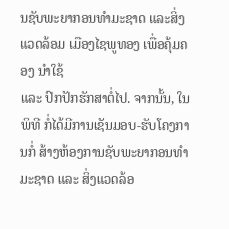ນຊັບພະຍາກອນທຳມະຊາດ ແລະສິ່ງແວດລ້ອມ ເມືອງໄຊພູທອງ ເພື່ອຄຸ້ມຄອງ ນຳໃຊ້
ແລະ ປົກປັກຮັກສາຕໍ່ໄປ. ຈາກນັ້ນ, ໃນພິທີ ກໍ່ໄດ້ມີການເຊັນມອບ-ຮັບໂຄງການກໍ່ ສ້າງຫ້ອງການຊັບພະຍາກອນທຳມະຊາດ ແລະ ສິ່ງແວດລ້ອ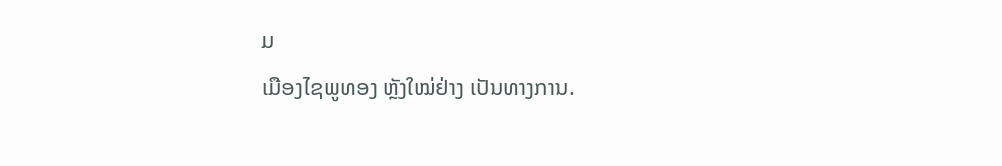ມ
ເມືອງໄຊພູທອງ ຫຼັງໃໝ່ຢ່າງ ເປັນທາງການ.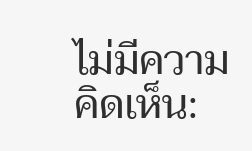ไม่มีความคิดเห็น: